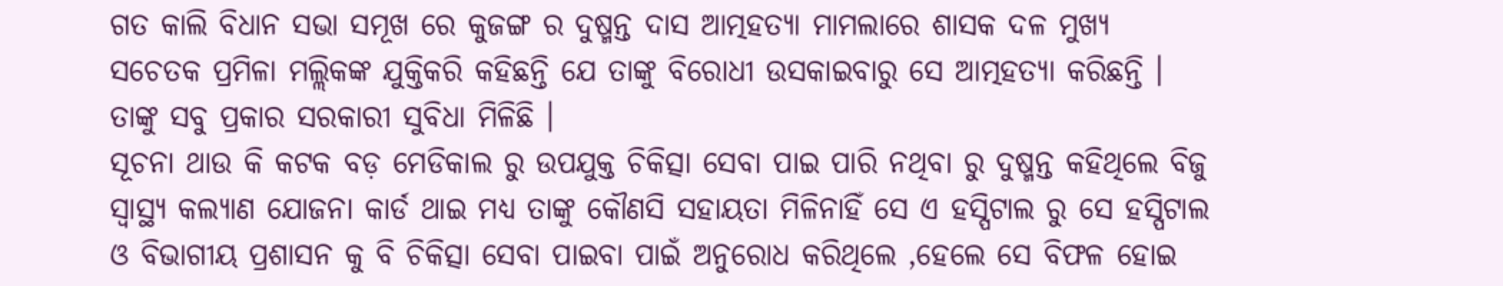ଗତ କାଲି ବିଧାନ ସଭା ସମୂଖ ରେ କୁଜଙ୍ଗ ର ଦୁଷ୍ମନ୍ତ ଦାସ ଆତ୍ମହତ୍ୟା ମାମଲାରେ ଶାସକ ଦଳ ମୁଖ୍ୟ ସଚେତକ ପ୍ରମିଳା ମଲ୍ଲିକଙ୍କ ଯୁକ୍ତିକରି କହିଛନ୍ତି ଯେ ତାଙ୍କୁ ବିରୋଧୀ ଉସକାଇବାରୁ ସେ ଆତ୍ମହତ୍ୟା କରିଛନ୍ତି । ତାଙ୍କୁ ସବୁ ପ୍ରକାର ସରକାରୀ ସୁବିଧା ମିଳିଛି ।
ସୂଚନା ଥାଉ କି କଟକ ବଡ଼ ମେଡିକାଲ ରୁ ଉପଯୁକ୍ତ ଚିକିତ୍ସା ସେବା ପାଇ ପାରି ନଥିବା ରୁ ଦୁଷ୍ମନ୍ତ କହିଥିଲେ ବିଜୁ ସ୍ୱାସ୍ଥ୍ୟ କଲ୍ୟାଣ ଯୋଜନା କାର୍ଡ ଥାଇ ମଧ୍ୟ ତାଙ୍କୁ କୌଣସି ସହାୟତା ମିଳିନାହିଁ ସେ ଏ ହସ୍ପିଟାଲ ରୁ ସେ ହସ୍ପିଟାଲ ଓ ବିଭାଗୀୟ ପ୍ରଶାସନ କୁ ବି ଚିକିତ୍ସା ସେବା ପାଇବା ପାଇଁ ଅନୁରୋଧ କରିଥିଲେ ,ହେଲେ ସେ ବିଫଳ ହୋଇ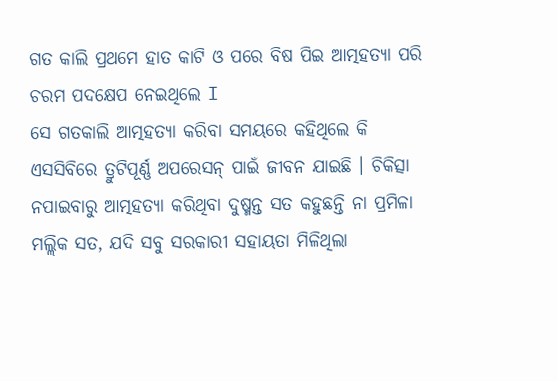ଗତ କାଲି ପ୍ରଥମେ ହାତ କାଟି ଓ ପରେ ବିଷ ପିଇ ଆତ୍ମହତ୍ୟା ପରି ଚରମ ପଦକ୍ଷେପ ନେଇଥିଲେ I
ସେ ଗତକାଲି ଆତ୍ମହତ୍ୟା କରିବା ସମୟରେ କହିଥିଲେ କି ଏସସିବିରେ ତ୍ରୁଟିପୂର୍ଣ୍ଣ ଅପରେସନ୍ ପାଇଁ ଜୀବନ ଯାଇଛି । ଚିକିତ୍ସା ନପାଇବାରୁ ଆତ୍ମହତ୍ୟା କରିଥିବା ଦୁଷ୍ମନ୍ତ ସତ କହୁଛନ୍ତି ନା ପ୍ରମିଳା ମଲ୍ଲିକ ସତ, ଯଦି ସବୁ ସରକାରୀ ସହାୟତା ମିଳିଥିଲା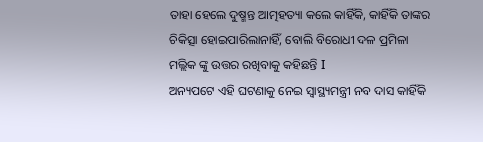ତାହା ହେଲେ ଦୁଷ୍ମନ୍ତ ଆତ୍ମହତ୍ୟା କଲେ କାହିଁକି, କାହିଁକି ତାଙ୍କର ଚିକିତ୍ସା ହୋଇପାରିଲାନାହିଁ, ବୋଲି ବିରୋଧୀ ଦଳ ପ୍ରମିଳା ମଲ୍ଲିକ ଙ୍କୁ ଉତ୍ତର ରଖିବାକୁ କହିଛନ୍ତି I
ଅନ୍ୟପଟେ ଏହି ଘଟଣାକୁ ନେଇ ସ୍ୱାସ୍ଥ୍ୟମନ୍ତ୍ରୀ ନବ ଦାସ କାହିଁକି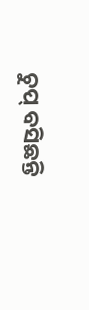ଚୁପ୍ ବସିଛନ୍ତି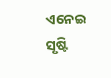ଏନେଇ ସୃଷ୍ଟି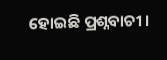ହୋଇଛି ପ୍ରଶ୍ନବାଚୀ ।